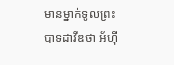មានម្នាក់ទូលព្រះបាទដាវីឌថា អ័ហ៊ី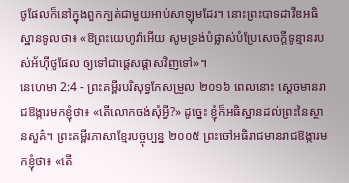ថូផែលក៏នៅក្នុងពួកក្បត់ជាមួយអាប់សាឡុមដែរ។ នោះព្រះបាទដាវីឌអធិស្ឋានទូលថា៖ «ឱព្រះយេហូវ៉ាអើយ សូមទ្រង់បំផ្លាស់បំប្រែសេចក្ដីទូន្មានរបស់អ័ហ៊ីថូផែល ឲ្យទៅជាផ្តេសផ្តាសវិញទៅ»។
នេហេមា 2:4 - ព្រះគម្ពីរបរិសុទ្ធកែសម្រួល ២០១៦ ពេលនោះ ស្ដេចមានរាជឱង្ការមកខ្ញុំថា៖ «តើលោកចង់សុំអ្វី?» ដូច្នេះ ខ្ញុំក៏អធិស្ឋានដល់ព្រះនៃស្ថានសួគ៌។ ព្រះគម្ពីរភាសាខ្មែរបច្ចុប្បន្ន ២០០៥ ព្រះចៅអធិរាជមានរាជឱង្ការមកខ្ញុំថា៖ «តើ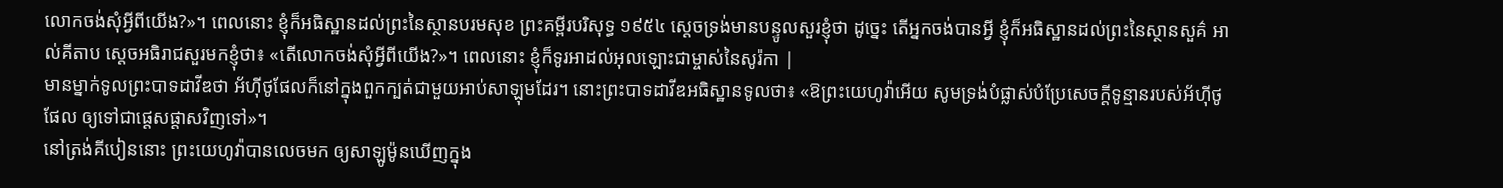លោកចង់សុំអ្វីពីយើង?»។ ពេលនោះ ខ្ញុំក៏អធិស្ឋានដល់ព្រះនៃស្ថានបរមសុខ ព្រះគម្ពីរបរិសុទ្ធ ១៩៥៤ ស្តេចទ្រង់មានបន្ទូលសួរខ្ញុំថា ដូច្នេះ តើអ្នកចង់បានអ្វី ខ្ញុំក៏អធិស្ឋានដល់ព្រះនៃស្ថានសួគ៌ អាល់គីតាប ស្តេចអធិរាជសួរមកខ្ញុំថា៖ «តើលោកចង់សុំអ្វីពីយើង?»។ ពេលនោះ ខ្ញុំក៏ទូរអាដល់អុលឡោះជាម្ចាស់នៃសូរ៉កា |
មានម្នាក់ទូលព្រះបាទដាវីឌថា អ័ហ៊ីថូផែលក៏នៅក្នុងពួកក្បត់ជាមួយអាប់សាឡុមដែរ។ នោះព្រះបាទដាវីឌអធិស្ឋានទូលថា៖ «ឱព្រះយេហូវ៉ាអើយ សូមទ្រង់បំផ្លាស់បំប្រែសេចក្ដីទូន្មានរបស់អ័ហ៊ីថូផែល ឲ្យទៅជាផ្តេសផ្តាសវិញទៅ»។
នៅត្រង់គីបៀននោះ ព្រះយេហូវ៉ាបានលេចមក ឲ្យសាឡូម៉ូនឃើញក្នុង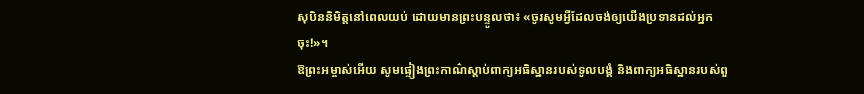សុបិននិមិត្តនៅពេលយប់ ដោយមានព្រះបន្ទូលថា៖ «ចូរសូមអ្វីដែលចង់ឲ្យយើងប្រទានដល់អ្នកចុះ!»។
ឱព្រះអម្ចាស់អើយ សូមផ្ទៀងព្រះកាណ៌ស្តាប់ពាក្យអធិស្ឋានរបស់ទូលបង្គំ និងពាក្យអធិស្ឋានរបស់ពួ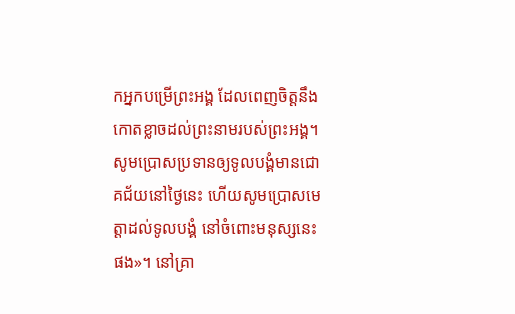កអ្នកបម្រើព្រះអង្គ ដែលពេញចិត្តនឹងកោតខ្លាចដល់ព្រះនាមរបស់ព្រះអង្គ។ សូមប្រោសប្រទានឲ្យទូលបង្គំមានជោគជ័យនៅថ្ងៃនេះ ហើយសូមប្រោសមេត្តាដល់ទូលបង្គំ នៅចំពោះមនុស្សនេះផង»។ នៅគ្រា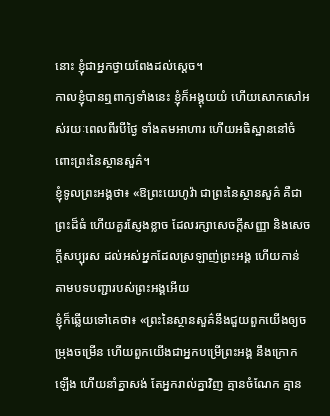នោះ ខ្ញុំជាអ្នកថ្វាយពែងដល់ស្តេច។
កាលខ្ញុំបានឮពាក្យទាំងនេះ ខ្ញុំក៏អង្គុយយំ ហើយសោកសៅអស់រយៈពេលពីរបីថ្ងៃ ទាំងតមអាហារ ហើយអធិស្ឋាននៅចំពោះព្រះនៃស្ថានសួគ៌។
ខ្ញុំទូលព្រះអង្គថា៖ «ឱព្រះយេហូវ៉ា ជាព្រះនៃស្ថានសួគ៌ គឺជាព្រះដ៏ធំ ហើយគួរស្ញែងខ្លាច ដែលរក្សាសេចក្ដីសញ្ញា និងសេចក្ដីសប្បុរស ដល់អស់អ្នកដែលស្រឡាញ់ព្រះអង្គ ហើយកាន់តាមបទបញ្ជារបស់ព្រះអង្គអើយ
ខ្ញុំក៏ឆ្លើយទៅគេថា៖ «ព្រះនៃស្ថានសួគ៌នឹងជួយពួកយើងឲ្យចម្រុងចម្រើន ហើយពួកយើងជាអ្នកបម្រើព្រះអង្គ នឹងក្រោកឡើង ហើយនាំគ្នាសង់ តែអ្នករាល់គ្នាវិញ គ្មានចំណែក គ្មាន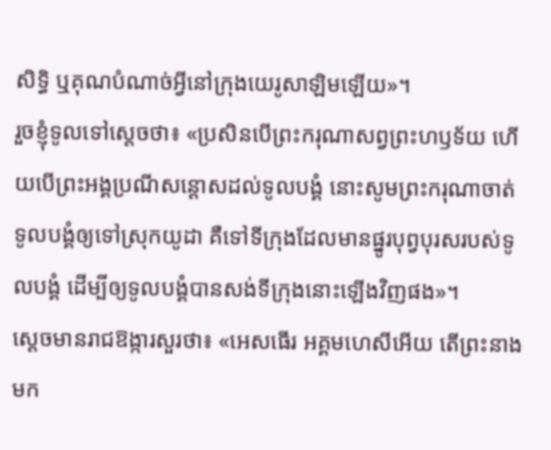សិទ្ធិ ឬគុណបំណាច់អ្វីនៅក្រុងយេរូសាឡិមឡើយ»។
រួចខ្ញុំទូលទៅស្តេចថា៖ «ប្រសិនបើព្រះករុណាសព្វព្រះហឫទ័យ ហើយបើព្រះអង្គប្រណីសន្ដោសដល់ទូលបង្គំ នោះសូមព្រះករុណាចាត់ទូលបង្គំឲ្យទៅស្រុកយូដា គឺទៅទីក្រុងដែលមានផ្នូរបុព្វបុរសរបស់ទូលបង្គំ ដើម្បីឲ្យទូលបង្គំបានសង់ទីក្រុងនោះឡើងវិញផង»។
ស្ដេចមានរាជឱង្ការសួរថា៖ «អេសធើរ អគ្គមហេសីអើយ តើព្រះនាងមក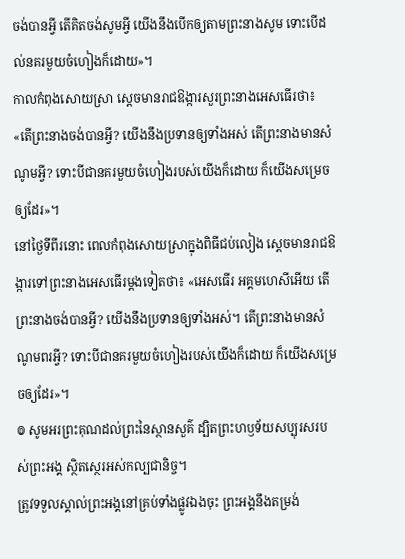ចង់បានអ្វី តើគិតចង់សូមអ្វី យើងនឹងបើកឲ្យតាមព្រះនាងសូម ទោះបើដល់នគរមួយចំហៀងក៏ដោយ»។
កាលកំពុងសោយស្រា ស្តេចមានរាជឱង្ការសួរព្រះនាងអេសធើរថា៖ «តើព្រះនាងចង់បានអ្វី? យើងនឹងប្រទានឲ្យទាំងអស់ តើព្រះនាងមានសំណូមអ្វី? ទោះបីជានគរមួយចំហៀងរបស់យើងក៏ដោយ ក៏យើងសម្រេចឲ្យដែរ»។
នៅថ្ងៃទីពីរនោះ ពេលកំពុងសោយស្រាក្នុងពិធីជប់លៀង ស្ដេចមានរាជឱង្ការទៅព្រះនាងអេសធើរម្តងទៀតថា៖ «អេសធើរ អគ្គមហេសីអើយ តើព្រះនាងចង់បានអ្វី? យើងនឹងប្រទានឲ្យទាំងអស់។ តើព្រះនាងមានសំណូមពរអ្វី? ទោះបីជានគរមួយចំហៀងរបស់យើងក៏ដោយ ក៏យើងសម្រេចឲ្យដែរ»។
៙ សូមអរព្រះគុណដល់ព្រះនៃស្ថានសួគ៌ ដ្បិតព្រះហឫទ័យសប្បុរសរបស់ព្រះអង្គ ស្ថិតស្ថេរអស់កល្បជានិច្ច។
ត្រូវទទួលស្គាល់ព្រះអង្គនៅគ្រប់ទាំងផ្លូវឯងចុះ ព្រះអង្គនឹងតម្រង់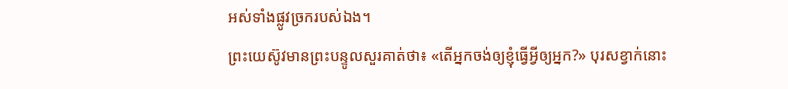អស់ទាំងផ្លូវច្រករបស់ឯង។
ព្រះយេស៊ូវមានព្រះបន្ទូលសួរគាត់ថា៖ «តើអ្នកចង់ឲ្យខ្ញុំធ្វើអ្វីឲ្យអ្នក?» បុរសខ្វាក់នោះ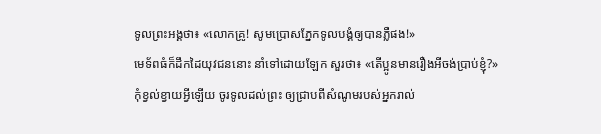ទូលព្រះអង្គថា៖ «លោកគ្រូ! សូមប្រោសភ្នែកទូលបង្គំឲ្យបានភ្លឺផង!»
មេទ័ពធំក៏ដឹកដៃយុវជននោះ នាំទៅដោយឡែក សួរថា៖ «តើប្អូនមានរឿងអីចង់ប្រាប់ខ្ញុំ?»
កុំខ្វល់ខ្វាយអ្វីឡើយ ចូរទូលដល់ព្រះ ឲ្យជ្រាបពីសំណូមរបស់អ្នករាល់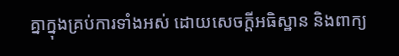គ្នាក្នុងគ្រប់ការទាំងអស់ ដោយសេចក្ដីអធិស្ឋាន និងពាក្យ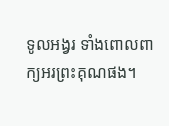ទូលអង្វរ ទាំងពោលពាក្យអរព្រះគុណផង។